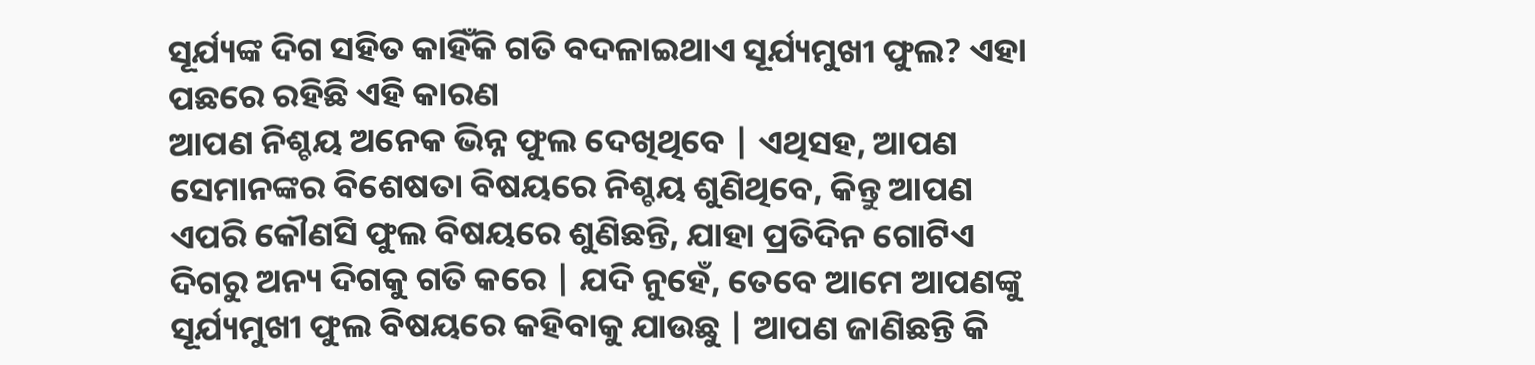ସୂର୍ଯ୍ୟଙ୍କ ଦିଗ ସହିତ କାହିଁକି ଗତି ବଦଳାଇଥାଏ ସୂର୍ଯ୍ୟମୁଖୀ ଫୁଲ? ଏହା ପଛରେ ରହିଛି ଏହି କାରଣ
ଆପଣ ନିଶ୍ଚୟ ଅନେକ ଭିନ୍ନ ଫୁଲ ଦେଖିଥିବେ | ଏଥିସହ, ଆପଣ ସେମାନଙ୍କର ବିଶେଷତା ବିଷୟରେ ନିଶ୍ଚୟ ଶୁଣିଥିବେ, କିନ୍ତୁ ଆପଣ ଏପରି କୌଣସି ଫୁଲ ବିଷୟରେ ଶୁଣିଛନ୍ତି, ଯାହା ପ୍ରତିଦିନ ଗୋଟିଏ ଦିଗରୁ ଅନ୍ୟ ଦିଗକୁ ଗତି କରେ | ଯଦି ନୁହେଁ, ତେବେ ଆମେ ଆପଣଙ୍କୁ ସୂର୍ଯ୍ୟମୁଖୀ ଫୁଲ ବିଷୟରେ କହିବାକୁ ଯାଉଛୁ | ଆପଣ ଜାଣିଛନ୍ତି କି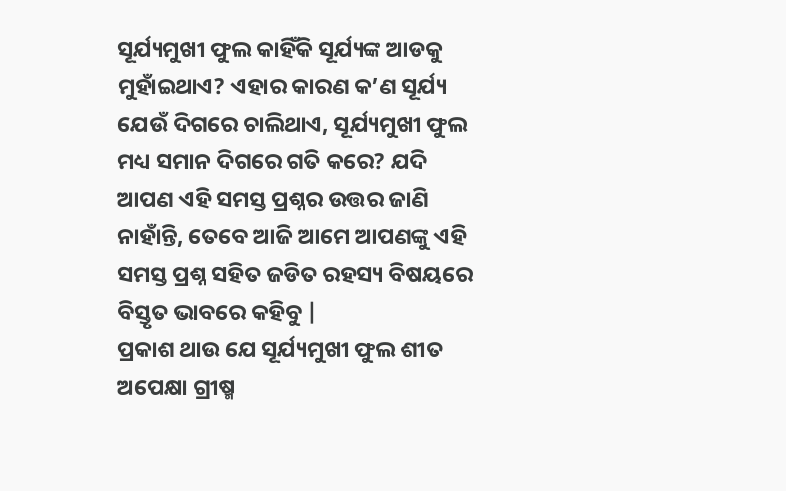ସୂର୍ଯ୍ୟମୁଖୀ ଫୁଲ କାହିଁକି ସୂର୍ଯ୍ୟଙ୍କ ଆଡକୁ ମୁହାଁଇଥାଏ? ଏହାର କାରଣ କ’ଣ ସୂର୍ଯ୍ୟ ଯେଉଁ ଦିଗରେ ଚାଲିଥାଏ, ସୂର୍ଯ୍ୟମୁଖୀ ଫୁଲ ମଧ୍ୟ ସମାନ ଦିଗରେ ଗତି କରେ? ଯଦି ଆପଣ ଏହି ସମସ୍ତ ପ୍ରଶ୍ନର ଉତ୍ତର ଜାଣି ନାହାଁନ୍ତି, ତେବେ ଆଜି ଆମେ ଆପଣଙ୍କୁ ଏହି ସମସ୍ତ ପ୍ରଶ୍ନ ସହିତ ଜଡିତ ରହସ୍ୟ ବିଷୟରେ ବିସ୍ତୃତ ଭାବରେ କହିବୁ |
ପ୍ରକାଶ ଥାଉ ଯେ ସୂର୍ଯ୍ୟମୁଖୀ ଫୁଲ ଶୀତ ଅପେକ୍ଷା ଗ୍ରୀଷ୍ମ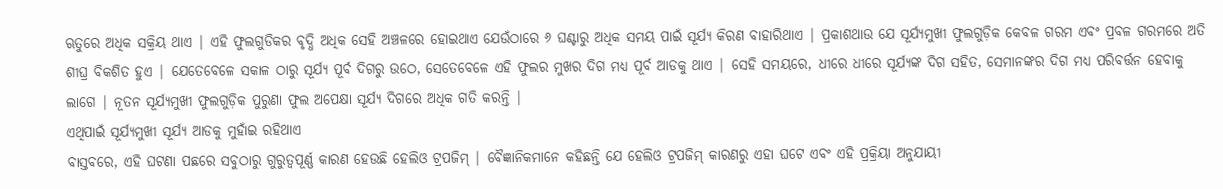ଋତୁରେ ଅଧିକ ସକ୍ରିୟ ଥାଏ | ଏହି ଫୁଲଗୁଡିକର ବୃଦ୍ଧି ଅଧିକ ସେହି ଅଞ୍ଚଳରେ ହୋଇଥାଏ ଯେଉଁଠାରେ ୬ ଘଣ୍ଟାରୁ ଅଧିକ ସମୟ ପାଇଁ ସୂର୍ଯ୍ୟ କିରଣ ବାହାରିଥାଏ | ପ୍ରକାଶଥାଉ ଯେ ସୂର୍ଯ୍ୟମୁଖୀ ଫୁଲଗୁଡ଼ିକ କେବଳ ଗରମ ଏବଂ ପ୍ରବଳ ଗରମରେ ଅତି ଶୀଘ୍ର ବିକଶିତ ହୁଏ | ଯେତେବେଳେ ସକାଳ ଠାରୁ ସୂର୍ଯ୍ୟ ପୂର୍ବ ଦିଗରୁ ଉଠେ, ସେତେବେଳେ ଏହି ଫୁଲର ମୁଖର ଦିଗ ମଧ୍ୟ ପୂର୍ବ ଆଡକୁ ଥାଏ | ସେହି ସମୟରେ, ଧୀରେ ଧୀରେ ସୂର୍ଯ୍ୟଙ୍କ ଦିଗ ସହିତ, ସେମାନଙ୍କର ଦିଗ ମଧ୍ୟ ପରିବର୍ତ୍ତନ ହେବାକୁ ଲାଗେ | ନୂତନ ସୂର୍ଯ୍ୟମୁଖୀ ଫୁଲଗୁଡ଼ିକ ପୁରୁଣା ଫୁଲ ଅପେକ୍ଷା ସୂର୍ଯ୍ୟ ଦିଗରେ ଅଧିକ ଗତି କରନ୍ତି |
ଏଥିପାଇଁ ସୂର୍ଯ୍ୟମୁଖୀ ସୂର୍ଯ୍ୟ ଆଡକୁ ମୁହାଁଇ ରହିଥାଏ
ବାସ୍ତବରେ, ଏହି ଘଟଣା ପଛରେ ସବୁଠାରୁ ଗୁରୁତ୍ୱପୂର୍ଣ୍ଣ କାରଣ ହେଉଛି ହେଲିଓ ଟ୍ରପଜିମ୍ | ବୈଜ୍ଞାନିକମାନେ କହିଛନ୍ତି ଯେ ହେଲିଓ ଟ୍ରପଜିମ୍ କାରଣରୁ ଏହା ଘଟେ ଏବଂ ଏହି ପ୍ରକ୍ରିୟା ଅନୁଯାୟୀ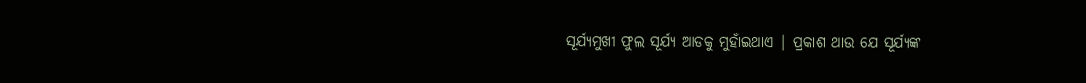ସୂର୍ଯ୍ୟମୁଖୀ ଫୁଲ ସୂର୍ଯ୍ୟ ଆଡକୁ ମୁହାଁଇଥାଏ | ପ୍ରକାଶ ଥାଉ ଯେ ସୂର୍ଯ୍ୟଙ୍କ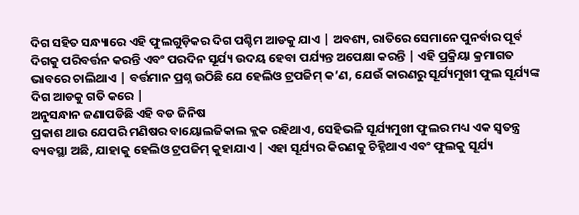ଦିଗ ସହିତ ସନ୍ଧ୍ୟାରେ ଏହି ଫୁଲଗୁଡ଼ିକର ଦିଗ ପଶ୍ଚିମ ଆଡକୁ ଯାଏ | ଅବଶ୍ୟ, ରାତିରେ ସେମାନେ ପୁନର୍ବାର ପୂର୍ବ ଦିଗକୁ ପରିବର୍ତ୍ତନ କରନ୍ତି ଏବଂ ପରଦିନ ସୂର୍ଯ୍ୟ ଉଦୟ ହେବା ପର୍ଯ୍ୟନ୍ତ ଅପେକ୍ଷା କରନ୍ତି | ଏହି ପ୍ରକ୍ରିୟା କ୍ରମାଗତ ଭାବରେ ଚାଲିଥାଏ | ବର୍ତ୍ତମାନ ପ୍ରଶ୍ନ ଉଠିଛି ଯେ ହେଲିଓ ଟ୍ରପଜିମ୍ କ’ଣ, ଯେଉଁ କାରଣରୁ ସୂର୍ଯ୍ୟମୁଖୀ ଫୁଲ ସୂର୍ଯ୍ୟଙ୍କ ଦିଗ ଆଡକୁ ଗତି କରେ |
ଅନୁସନ୍ଧାନ ଜଣାପଡିଛି ଏହି ବଡ ଜିନିଷ
ପ୍ରକାଶ ଥାଉ ଯେପରି ମଣିଷର ବାୟୋଲଜିକାଲ କ୍ଲକ ରହିଥାଏ, ସେହିଭଳି ସୂର୍ଯ୍ୟମୁଖୀ ଫୁଲର ମଧ୍ୟ ଏକ ସ୍ୱତନ୍ତ୍ର ବ୍ୟବସ୍ଥା ଅଛି, ଯାହାକୁ ହେଲିଓ ଟ୍ରପଜିମ୍ କୁହାଯାଏ | ଏହା ସୂର୍ଯ୍ୟର କିରଣକୁ ଚିହ୍ନିଥାଏ ଏବଂ ଫୁଲକୁ ସୂର୍ଯ୍ୟ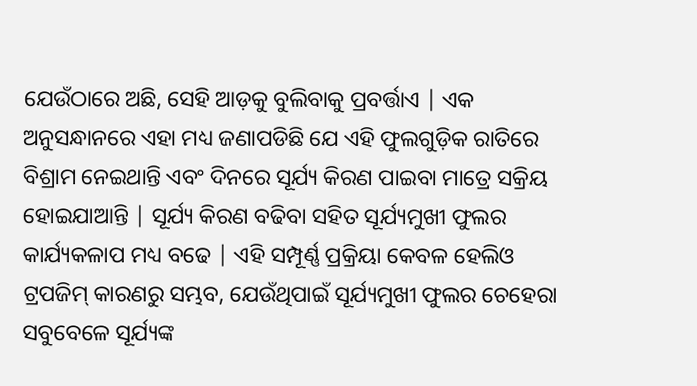ଯେଉଁଠାରେ ଅଛି, ସେହି ଆଡ଼କୁ ବୁଲିବାକୁ ପ୍ରବର୍ତ୍ତାଏ | ଏକ ଅନୁସନ୍ଧାନରେ ଏହା ମଧ୍ୟ ଜଣାପଡିଛି ଯେ ଏହି ଫୁଲଗୁଡ଼ିକ ରାତିରେ ବିଶ୍ରାମ ନେଇଥାନ୍ତି ଏବଂ ଦିନରେ ସୂର୍ଯ୍ୟ କିରଣ ପାଇବା ମାତ୍ରେ ସକ୍ରିୟ ହୋଇଯାଆନ୍ତି | ସୂର୍ଯ୍ୟ କିରଣ ବଢିବା ସହିତ ସୂର୍ଯ୍ୟମୁଖୀ ଫୁଲର କାର୍ଯ୍ୟକଳାପ ମଧ୍ୟ ବଢେ | ଏହି ସମ୍ପୂର୍ଣ୍ଣ ପ୍ରକ୍ରିୟା କେବଳ ହେଲିଓ ଟ୍ରପଜିମ୍ କାରଣରୁ ସମ୍ଭବ, ଯେଉଁଥିପାଇଁ ସୂର୍ଯ୍ୟମୁଖୀ ଫୁଲର ଚେହେରା ସବୁବେଳେ ସୂର୍ଯ୍ୟଙ୍କ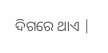ଦିଗରେ ଥାଏ |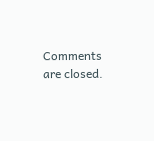Comments are closed.